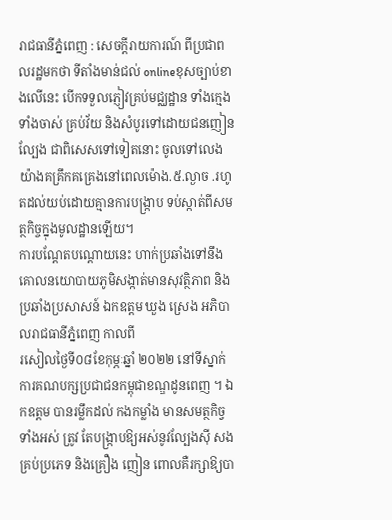រាជធានីភ្នំពេញ : សេចក្តីរាយការណ៍ ពីប្រជាពលរដ្ឋមកថា ទីតាំងមាន់ជល់ onlineខុសច្បាប់ខាងលើនេះ បើកទទួលភ្ញៀវគ្រប់មជ្ឈដ្ឋាន ទាំងក្មេង ទាំងចាស់ គ្រប់វ័យ និងសំបូរទៅដោយជនញៀនល្បែង ជាពិសេសទៅទៀតនោះ ចូលទៅលេង យ៉ាងគគ្រឹកគគ្រេងនៅពេលម៉ោង.៥.ល្ងាច .រហូតដល់យប់ដោយគ្មានការបង្ក្រាប ទប់ស្កាត់ពីសមត្ថកិច្ចក្នុងមូលដ្ឋានឡើយ។
ការបណ្តែតបណ្តោយនេះ ហាក់ប្រឆាំងទៅនឹងគោលនយោបាយភូមិសង្កាត់មានសុវត្ថិភាព និង ប្រឆាំងប្រសាសន៍ ឯកឧត្តម ឃួង ស្រេង អភិបាលរាជធានីភ្នំពេញ កាលពី
រសៀលថ្ងៃទី០៨ខែកុម្ភៈឆ្នាំ ២០២២ នៅទីស្នាក់ការគណបក្សប្រជាជនកម្ពុជាខណ្ឌដូនពេញ ។ ឯកឧត្តម បានរម្លឹកដល់ កងកម្លាំង មានសមត្ថកិច្វទាំងអស់ ត្រូវ តែបង្ក្រាបឱ្យអស់នូវល្បែងស៊ី សងគ្រប់ប្រភេទ និងគ្រឿង ញៀន ពោលគឺរក្សាឱ្យបា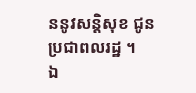ននូវសន្តិសុខ ជូនប្រជាពលរដ្ឋ ។
ឯ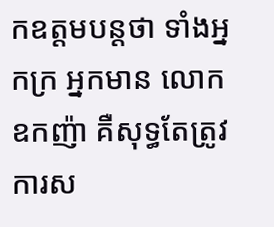កឧត្ដមបន្តថា ទាំងអ្នកក្រ អ្នកមាន លោកឧកញ៉ា គឺសុទ្ធតែត្រូវការស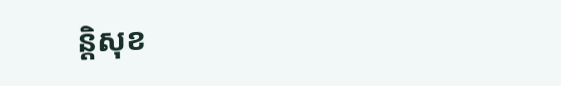ន្តិសុខ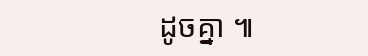ដូចគ្នា ៕